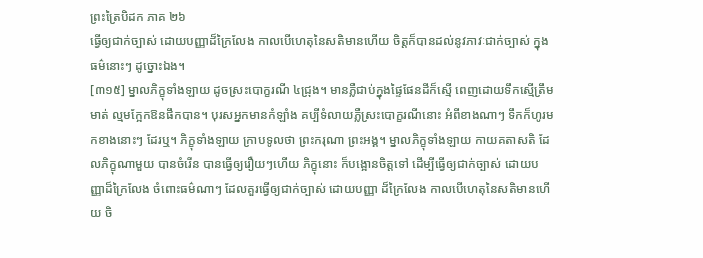ព្រះត្រៃបិដក ភាគ ២៦
ធ្វើឲ្យជាក់ច្បាស់ ដោយបញ្ញាដ៏ក្រៃលែង កាលបើហេតុនៃសតិមានហើយ ចិត្តក៏បានដល់នូវភាវៈជាក់ច្បាស់ ក្នុងធម៌នោះៗ ដូច្នោះឯង។
[៣១៥] ម្នាលភិក្ខុទាំងឡាយ ដូចស្រះបោក្ខរណី ៤ជ្រុង។ មានភ្លឺជាប់ក្នុងផ្ទៃផែនដីក៏ស្មើ ពេញដោយទឹកស្មើត្រឹមមាត់ ល្មមក្អែកឱនផឹកបាន។ បុរសអ្នកមានកំឡាំង គប្បីទំលាយភ្លឺស្រះបោក្ខរណីនោះ អំពីខាងណាៗ ទឹកក៏ហូរមកខាងនោះៗ ដែរឬ។ ភិក្ខុទាំងឡាយ ក្រាបទូលថា ព្រះករុណា ព្រះអង្គ។ ម្នាលភិក្ខុទាំងឡាយ កាយគតាសតិ ដែលភិក្ខុណាមួយ បានចំរើន បានធ្វើឲ្យរឿយៗហើយ ភិក្ខុនោះ ក៏បង្អោនចិត្តទៅ ដើម្បីធ្វើឲ្យជាក់ច្បាស់ ដោយបញ្ញាដ៏ក្រៃលែង ចំពោះធម៌ណាៗ ដែលគួរធ្វើឲ្យជាក់ច្បាស់ ដោយបញ្ញា ដ៏ក្រៃលែង កាលបើហេតុនៃសតិមានហើយ ចិ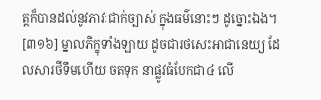ត្តក៏បានដល់នូវភាវៈជាក់ច្បាស់ ក្នុងធម៌នោះៗ ដូច្នោះឯង។
[៣១៦] ម្នាលភិក្ខុទាំងឡាយ ដូចជារថសេះអាជានេយ្យ ដែលសារថីទឹមហើយ ចតទុក នាផ្លូវធំបែកជា៤ លើ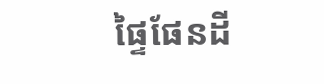ផ្ទៃផែនដី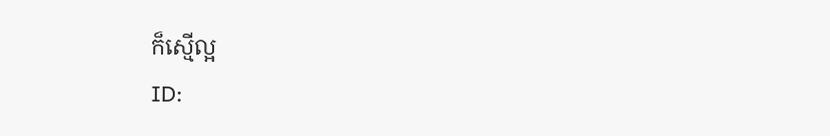ក៏ស្មើល្អ
ID: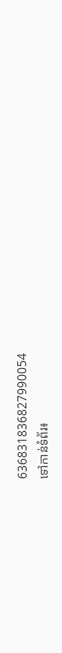636831836827990054
ទៅកាន់ទំព័រ៖